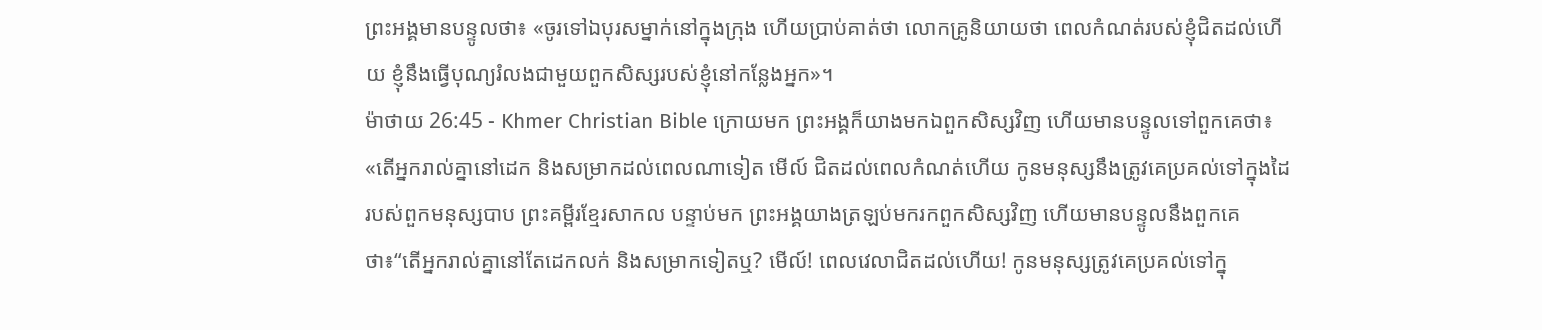ព្រះអង្គមានបន្ទូលថា៖ «ចូរទៅឯបុរសម្នាក់នៅក្នុងក្រុង ហើយប្រាប់គាត់ថា លោកគ្រូនិយាយថា ពេលកំណត់របស់ខ្ញុំជិតដល់ហើយ ខ្ញុំនឹងធ្វើបុណ្យរំលងជាមួយពួកសិស្សរបស់ខ្ញុំនៅកន្លែងអ្នក»។
ម៉ាថាយ 26:45 - Khmer Christian Bible ក្រោយមក ព្រះអង្គក៏យាងមកឯពួកសិស្សវិញ ហើយមានបន្ទូលទៅពួកគេថា៖ «តើអ្នករាល់គ្នានៅដេក និងសម្រាកដល់ពេលណាទៀត មើល៍ ជិតដល់ពេលកំណត់ហើយ កូនមនុស្សនឹងត្រូវគេប្រគល់ទៅក្នុងដៃរបស់ពួកមនុស្សបាប ព្រះគម្ពីរខ្មែរសាកល បន្ទាប់មក ព្រះអង្គយាងត្រឡប់មករកពួកសិស្សវិញ ហើយមានបន្ទូលនឹងពួកគេថា៖“តើអ្នករាល់គ្នានៅតែដេកលក់ និងសម្រាកទៀតឬ? មើល៍! ពេលវេលាជិតដល់ហើយ! កូនមនុស្សត្រូវគេប្រគល់ទៅក្នុ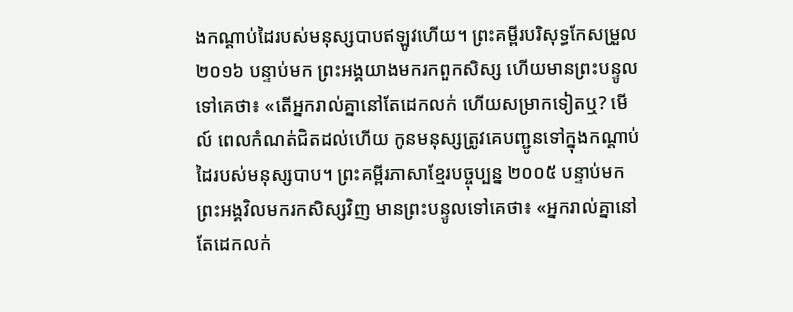ងកណ្ដាប់ដៃរបស់មនុស្សបាបឥឡូវហើយ។ ព្រះគម្ពីរបរិសុទ្ធកែសម្រួល ២០១៦ បន្ទាប់មក ព្រះអង្គយាងមករកពួកសិស្ស ហើយមានព្រះបន្ទូលទៅគេថា៖ «តើអ្នករាល់គ្នានៅតែដេកលក់ ហើយសម្រាកទៀតឬ? មើល៍ ពេលកំណត់ជិតដល់ហើយ កូនមនុស្សត្រូវគេបញ្ជូនទៅក្នុងកណ្តាប់ដៃរបស់មនុស្សបាប។ ព្រះគម្ពីរភាសាខ្មែរបច្ចុប្បន្ន ២០០៥ បន្ទាប់មក ព្រះអង្គវិលមករកសិស្សវិញ មានព្រះបន្ទូលទៅគេថា៖ «អ្នករាល់គ្នានៅតែដេកលក់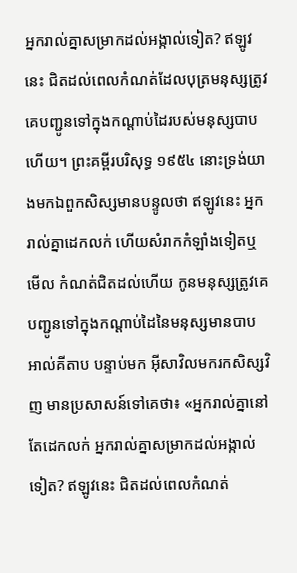អ្នករាល់គ្នាសម្រាកដល់អង្កាល់ទៀត? ឥឡូវនេះ ជិតដល់ពេលកំណត់ដែលបុត្រមនុស្សត្រូវគេបញ្ជូនទៅក្នុងកណ្ដាប់ដៃរបស់មនុស្សបាបហើយ។ ព្រះគម្ពីរបរិសុទ្ធ ១៩៥៤ នោះទ្រង់យាងមកឯពួកសិស្សមានបន្ទូលថា ឥឡូវនេះ អ្នករាល់គ្នាដេកលក់ ហើយសំរាកកំឡាំងទៀតឬ មើល កំណត់ជិតដល់ហើយ កូនមនុស្សត្រូវគេបញ្ជូនទៅក្នុងកណ្តាប់ដៃនៃមនុស្សមានបាប អាល់គីតាប បន្ទាប់មក អ៊ីសាវិលមករកសិស្សវិញ មានប្រសាសន៍ទៅគេថា៖ «អ្នករាល់គ្នានៅតែដេកលក់ អ្នករាល់គ្នាសម្រាកដល់អង្កាល់ទៀត? ឥឡូវនេះ ជិតដល់ពេលកំណត់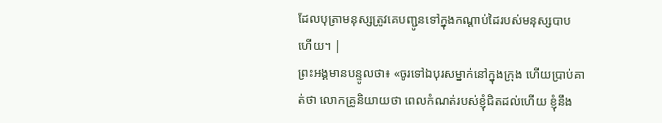ដែលបុត្រាមនុស្សត្រូវគេបញ្ជូនទៅក្នុងកណ្ដាប់ដៃរបស់មនុស្សបាបហើយ។ |
ព្រះអង្គមានបន្ទូលថា៖ «ចូរទៅឯបុរសម្នាក់នៅក្នុងក្រុង ហើយប្រាប់គាត់ថា លោកគ្រូនិយាយថា ពេលកំណត់របស់ខ្ញុំជិតដល់ហើយ ខ្ញុំនឹង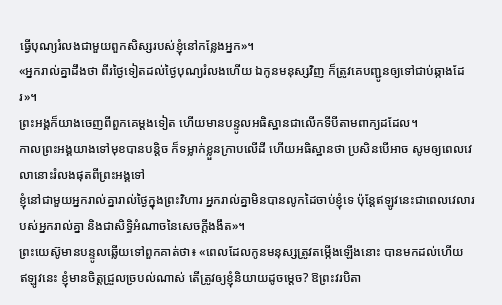ធ្វើបុណ្យរំលងជាមួយពួកសិស្សរបស់ខ្ញុំនៅកន្លែងអ្នក»។
«អ្នករាល់គ្នាដឹងថា ពីរថ្ងៃទៀតដល់ថ្ងៃបុណ្យរំលងហើយ ឯកូនមនុស្សវិញ ក៏ត្រូវគេបញ្ជូនឲ្យទៅជាប់ឆ្កាងដែរ»។
ព្រះអង្គក៏យាងចេញពីពួកគេម្ដងទៀត ហើយមានបន្ទូលអធិស្ឋានជាលើកទីបីតាមពាក្យដដែល។
កាលព្រះអង្គយាងទៅមុខបានបន្ដិច ក៏ទម្លាក់ខ្លួនក្រាបលើដី ហើយអធិស្ឋានថា ប្រសិនបើអាច សូមឲ្យពេលវេលានោះរំលងផុតពីព្រះអង្គទៅ
ខ្ញុំនៅជាមួយអ្នករាល់គ្នារាល់ថ្ងៃក្នុងព្រះវិហារ អ្នករាល់គ្នាមិនបានលូកដៃចាប់ខ្ញុំទេ ប៉ុន្ដែឥឡូវនេះជាពេលវេលារបស់អ្នករាល់គ្នា និងជាសិទ្ធិអំណាចនៃសេចក្ដីងងឹត»។
ព្រះយេស៊ូមានបន្ទូលឆ្លើយទៅពួកគាត់ថា៖ «ពេលដែលកូនមនុស្សត្រូវតម្កើងឡើងនោះ បានមកដល់ហើយ
ឥឡូវនេះ ខ្ញុំមានចិត្តជ្រួលច្របល់ណាស់ តើត្រូវឲ្យខ្ញុំនិយាយដូចម្តេច? ឱព្រះវរបិតា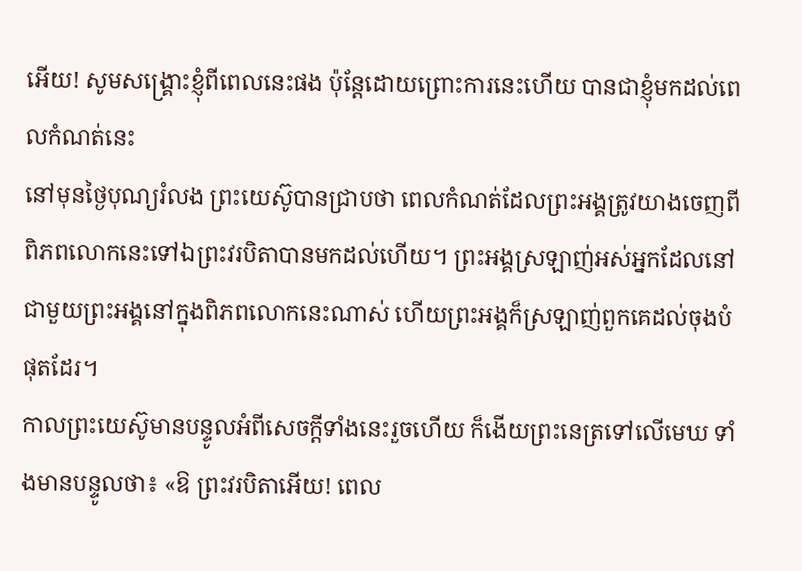អើយ! សូមសង្គ្រោះខ្ញុំពីពេលនេះផង ប៉ុន្ដែដោយព្រោះការនេះហើយ បានជាខ្ញុំមកដល់ពេលកំណត់នេះ
នៅមុនថ្ងៃបុណ្យរំលង ព្រះយេស៊ូបានជ្រាបថា ពេលកំណត់ដែលព្រះអង្គត្រូវយាងចេញពីពិភពលោកនេះទៅឯព្រះវរបិតាបានមកដល់ហើយ។ ព្រះអង្គស្រឡាញ់អស់អ្នកដែលនៅជាមួយព្រះអង្គនៅក្នុងពិភពលោកនេះណាស់ ហើយព្រះអង្គក៏ស្រឡាញ់ពួកគេដល់ចុងបំផុតដែរ។
កាលព្រះយេស៊ូមានបន្ទូលអំពីសេចក្ដីទាំងនេះរួចហើយ ក៏ងើយព្រះនេត្រទៅលើមេឃ ទាំងមានបន្ទូលថា៖ «ឱ ព្រះវរបិតាអើយ! ពេល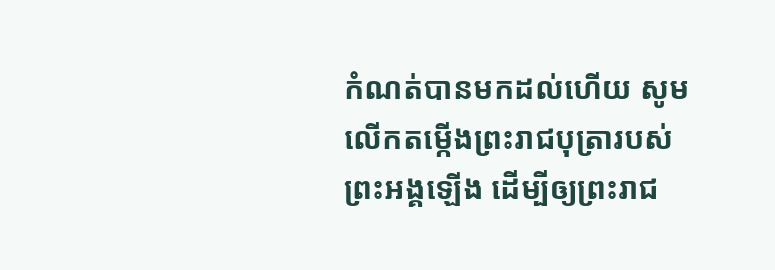កំណត់បានមកដល់ហើយ សូមលើកតម្កើងព្រះរាជបុត្រារបស់ព្រះអង្គឡើង ដើម្បីឲ្យព្រះរាជ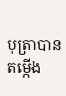បុត្រាបានតម្កើង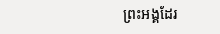ព្រះអង្គដែរ